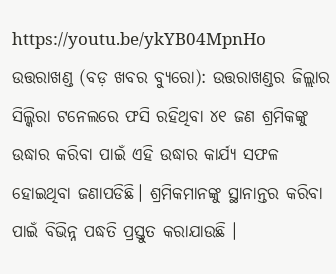https://youtu.be/ykYB04MpnHo
ଉତ୍ତରାଖଣ୍ଡ (ବଡ଼ ଖବର ବ୍ୟୁରୋ): ଉତ୍ତରାଖଣ୍ଡର ଜିଲ୍ଲାର ସିଲ୍କିରା ଟନେଲରେ ଫସି ରହିଥିବା ୪୧ ଜଣ ଶ୍ରମିକଙ୍କୁ ଉଦ୍ଧାର କରିବା ପାଇଁ ଏହି ଉଦ୍ଧାର କାର୍ଯ୍ୟ ସଫଳ ହୋଇଥିବା ଜଣାପଡିଛି। ଶ୍ରମିକମାନଙ୍କୁ ସ୍ଥାନାନ୍ତର କରିବା ପାଇଁ ବିଭିନ୍ନ ପଦ୍ଧତି ପ୍ରସ୍ତୁତ କରାଯାଉଛି ।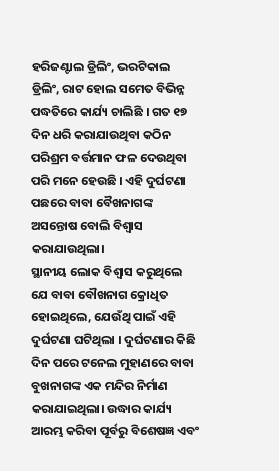ହରିଜଣ୍ଟାଲ ଡ୍ରିଲିଂ, ଭରଟିକାଲ ଡ୍ରିଲିଂ, ରାଟ ହୋଲ ସମେତ ବିଭିନ୍ନ ପଦ୍ଧତିରେ କାର୍ଯ୍ୟ ଚାଲିଛି । ଗତ ୧୭ ଦିନ ଧରି କରାଯାଉଥିବା କଠିନ ପରିଶ୍ରମ ବର୍ତ୍ତମାନ ଫଳ ଦେଉଥିବା ପରି ମନେ ହେଉଛି । ଏହି ଦୁର୍ଘଟଣା ପଛରେ ବାବା ବୈଖନାଗଙ୍କ ଅସନ୍ତୋଷ ବୋଲି ବିଶ୍ୱାସ କରାଯାଉଥିଲା।
ସ୍ଥାନୀୟ ଲୋକ ବିଶ୍ୱାସ କରୁଥିଲେ ଯେ ବାବା ବୌଖନାଗ କ୍ରୋଧିତ ହୋଇଥିଲେ, ଯେଉଁଥି ପାଇଁ ଏହି ଦୁର୍ଘଟଣା ଘଟିଥିଲା । ଦୁର୍ଘଟଣାର କିଛି ଦିନ ପରେ ଟନେଲ ମୁହାଣରେ ବାବା ବୁଖନାଗଙ୍କ ଏକ ମନ୍ଦିର ନିର୍ମାଣ କରାଯାଇଥିଲା। ଉଦ୍ଧାର କାର୍ଯ୍ୟ ଆରମ୍ଭ କରିବା ପୂର୍ବରୁ ବିଶେଷଜ୍ଞ ଏବଂ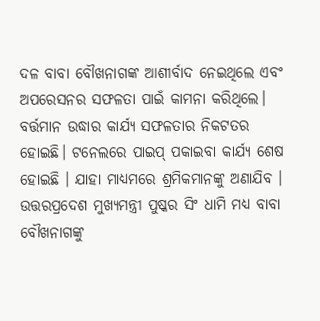ଦଳ ବାବା ବୌଖନାଗଙ୍କ ଆଶୀର୍ବାଦ ନେଇଥିଲେ ଏବଂ ଅପରେସନର ସଫଳତା ପାଇଁ କାମନା କରିଥିଲେ। ବର୍ତ୍ତମାନ ଉଦ୍ଧାର କାର୍ଯ୍ୟ ସଫଳତାର ନିକଟତର ହୋଇଛି। ଟନେଲରେ ପାଇପ୍ ପକାଇବା କାର୍ଯ୍ୟ ଶେଷ ହୋଇଛି । ଯାହା ମାଧ୍ୟମରେ ଶ୍ରମିକମାନଙ୍କୁ ଅଣାଯିବ । ଉତ୍ତରପ୍ରଦେଶ ମୁଖ୍ୟମନ୍ତ୍ରୀ ପୁଷ୍କର ସିଂ ଧାମି ମଧ୍ୟ ବାବା ବୌଖନାଗଙ୍କୁ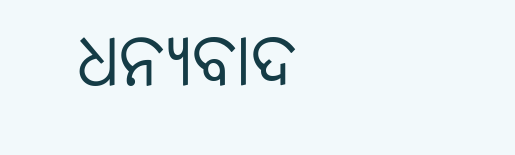ଧନ୍ୟବାଦ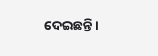ଦେଇଛନ୍ତି।